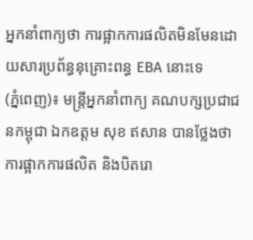អ្នកនាំពាក្យថា ការផ្អាកការផលិតមិនមែនដោយសារប្រព័ន្ធនុគ្រោះពន្ធ EBA នោះទេ
(ភ្នំពេញ)៖ មន្ត្រីអ្នកនាំពាក្យ គណបក្សប្រជាជនកម្ពុជា ឯកឧត្តម សុខ ឥសាន បានថ្លែងថា ការផ្អាកការផលិត និងបិតរោ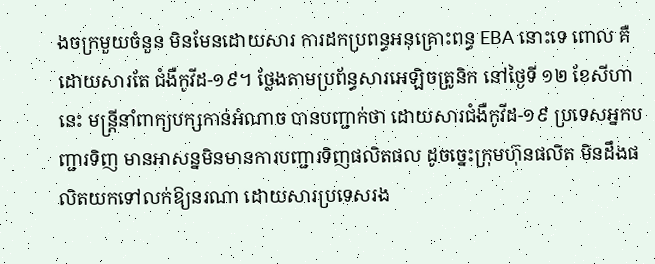ងចក្រមួយចំនួន មិនមែនដោយសារ ការដកប្រពន្ធអនុគ្រោះពន្ធ EBA នោះទេ ពោល គឺដោយសារតែ ជំងឺកូវីដ-១៩។ ថ្លែងតាមប្រព័ន្ធសារអេឡិចត្រូនិក នៅថ្ងៃទី ១២ ខែសីហានេះ មន្ត្រីនាំពាក្យបក្សកាន់អំណាច បានបញ្ជាក់ថា ដោយសារជំងឺកូវីដ-១៩ ប្រទេសអ្នកបញ្ជារទិញ មានអាសន្នមិនមានការបញ្ជារទិញផលិតផល ដូចច្នេះក្រុមហ៊ុនផលិត មិនដឹងផលិតយកទៅលក់ឱ្យនរណា ដោយសារប្រទេសរង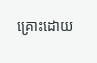គ្រោះដោយ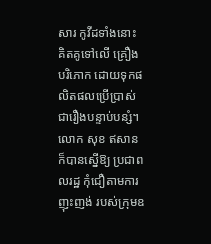សារ កូវីដទាំងនោះ គិតគូទៅលើ គ្រឿងបរិភោក ដោយទុកផលិតផលប្រើប្រាស់ ជារឿងបន្ទាប់បន្សំ។
លោក សុខ ឥសាន ក៏បានស្នើឱ្យ ប្រជាពលរដ្ឋ កុំជឿតាមការញុះញង់ របស់ក្រុមឧ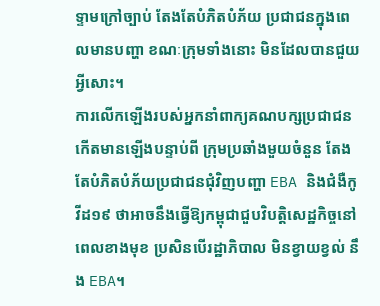ទ្ទាមក្រៅច្បាប់ តែងតែបំភិតបំភ័យ ប្រជាជនក្នុងពេលមានបញ្ហា ខណៈក្រុមទាំងនោះ មិនដែលបានជួយអ្វីសោះ។
ការលើកឡើងរបស់អ្នកនាំពាក្យគណបក្សប្រជាជន កើតមានឡើងបន្ទាប់ពី ក្រុមប្រឆាំងមួយចំនួន តែងតែបំភិតបំភ័យប្រជាជនជុំវិញបញ្ហា EBA និងជំងឺកូវីដ១៩ ថាអាចនឹងធ្វើឱ្យកម្ពុជាជួបវិបត្តិសេដ្ឋកិច្ចនៅពេលខាងមុខ ប្រសិនបើរដ្ឋាភិបាល មិនខ្វាយខ្វល់ នឹង EBA។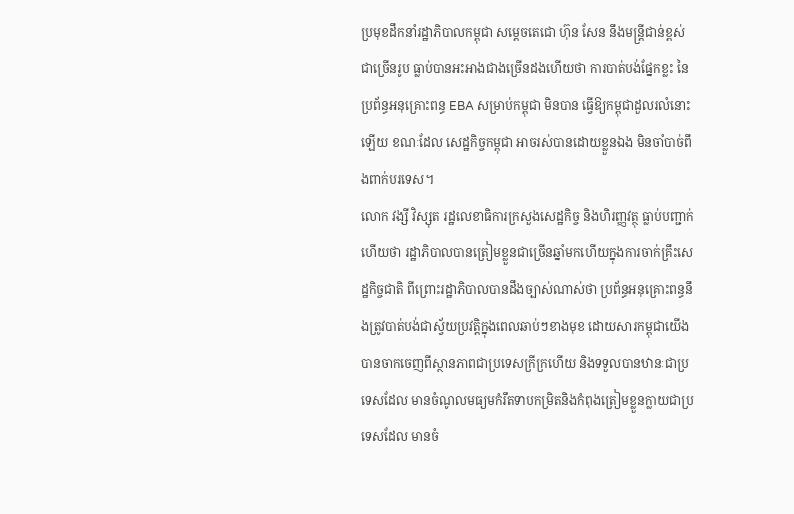ប្រមុខដឹកនាំរដ្ឋាភិបាលកម្ពុជា សម្តេចតេជោ ហ៊ុន សែន នឹងមន្ត្រីជាន់ខ្ពស់ជាច្រើនរូប ធ្លាប់បានអះអាងជាងច្រើនដងហើយថា ការបាត់បង់ផ្នែកខ្លះ នៃប្រព័ន្ធអនុគ្រោះពន្ធ EBA សម្រាប់កម្ពុជា មិនបាន ធ្វើឱ្យកម្ពុជាដួលរលំនោះឡើយ ខណៈដែល សេដ្ឋកិច្ចកម្ពុជា អាចរស់បានដោយខ្លួនឯង មិនចាំបាច់ពឹងពាក់បរទេស។
លោក វង្សី វិស្សុត រដ្ឋលេខាធិការក្រសួងសេដ្ឋកិច្ច និងហិរញ្ញវត្ថុ ធ្លាប់បញ្ជាក់ហើយថា រដ្ឋាភិបាលបានត្រៀមខ្លួនជាច្រើនឆ្នាំមកហើយក្នុងការចាក់គ្រឹះសេដ្ឋកិច្ចជាតិ ពីព្រោះរដ្ឋាភិបាលបានដឹងច្បាស់ណាស់ថា ប្រព័ន្ធអនុគ្រោះពន្ធនឹងត្រូវបាត់បង់ជាស្វ័យប្រវត្តិក្នុងពេលឆាប់ៗខាងមុខ ដោយសារកម្ពុជាយើងបានចាកចេញពីស្ថានភាពជាប្រទេសក្រីក្រហើយ និងទទួលបានឋានៈជាប្រទេសដែល មានចំណូលមធ្យមកំរឹតទាបកម្រិតនិងកំពុងត្រៀមខ្លួនក្លាយជាប្រទេសដែល មានចំ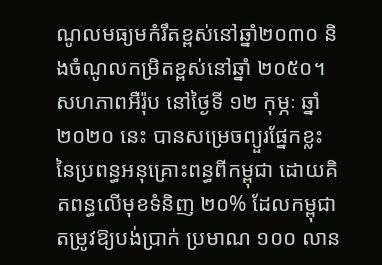ណូលមធ្យមកំរឹតខ្ពស់នៅឆ្នាំ២០៣០ និងចំណូលកម្រិតខ្ពស់នៅឆ្នាំ ២០៥០។
សហភាពអឺរ៉ុប នៅថ្ងៃទី ១២ កុម្ភៈ ឆ្នាំ ២០២០ នេះ បានសម្រេចព្យួរផ្នែកខ្លះ នៃប្រពន្ធអនុគ្រោះពន្ធពីកម្ពុជា ដោយគិតពន្ធលើមុខទំនិញ ២០% ដែលកម្ពុជាតម្រូវឱ្យបង់ប្រាក់ ប្រមាណ ១០០ លាន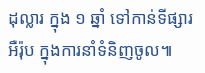ដុល្លារ ក្នុង ១ ឆ្នាំ ទៅកាន់ទីផ្សារអឺរ៉ុប ក្នុងការនាំទំនិញចូល៕